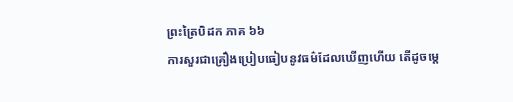ព្រះត្រៃបិដក ភាគ ៦៦
ការសួរជាគ្រឿងប្រៀបធៀបនូវធម៌ដែលឃើញហើយ តើដូចម្តេ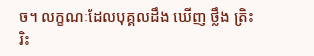ច។ លក្ខណៈដែលបុគ្គលដឹង ឃើញ ថ្លឹង ត្រិះរិះ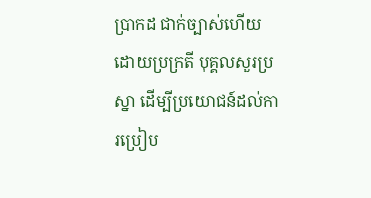ប្រាកដ ជាក់ច្បាស់ហើយ ដោយប្រក្រតី បុគ្គលសួរប្រស្នា ដើម្បីប្រយោជន៍ដល់ការប្រៀប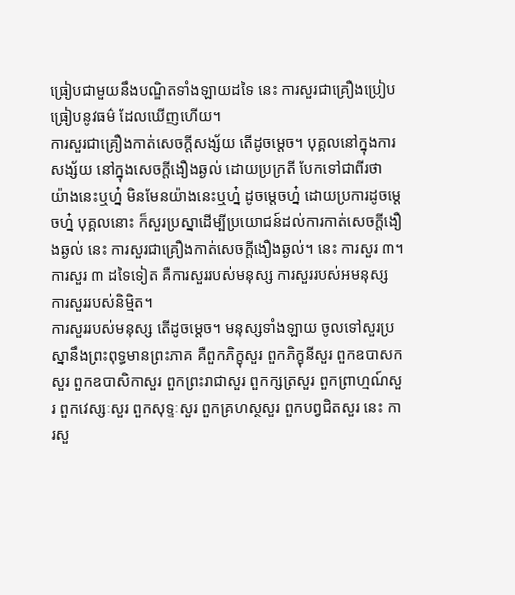ធ្រៀបជាមួយនឹងបណ្ឌិតទាំងឡាយដទៃ នេះ ការសួរជាគ្រឿងប្រៀបធ្រៀបនូវធម៌ ដែលឃើញហើយ។
ការសួរជាគ្រឿងកាត់សេចក្តីសង្ស័យ តើដូចម្តេច។ បុគ្គលនៅក្នុងការសង្ស័យ នៅក្នុងសេចក្តីងឿងឆ្ងល់ ដោយប្រក្រតី បែកទៅជាពីរថា យ៉ាងនេះឬហ្ន៎ មិនមែនយ៉ាងនេះឬហ្ន៎ ដូចម្តេចហ្ន៎ ដោយប្រការដូចម្តេចហ្ន៎ បុគ្គលនោះ ក៏សួរប្រស្នាដើម្បីប្រយោជន៍ដល់ការកាត់សេចក្តីងឿងឆ្ងល់ នេះ ការសួរជាគ្រឿងកាត់សេចក្តីងឿងឆ្ងល់។ នេះ ការសួរ ៣។
ការសួរ ៣ ដទៃទៀត គឺការសួររបស់មនុស្ស ការសួររបស់អមនុស្ស ការសួររបស់និម្មិត។
ការសួររបស់មនុស្ស តើដូចម្តេច។ មនុស្សទាំងឡាយ ចូលទៅសួរប្រស្នានឹងព្រះពុទ្ធមានព្រះភាគ គឺពួកភិក្ខុសួរ ពួកភិក្ខុនីសួរ ពួកឧបាសកសួរ ពួកឧបាសិកាសួរ ពួកព្រះរាជាសួរ ពួកក្សត្រសួរ ពួកព្រាហ្មណ៍សួរ ពួកវេស្សៈសួរ ពួកសុទ្ទៈសួរ ពួកគ្រហស្ថសួរ ពួកបព្វជិតសួរ នេះ ការសួ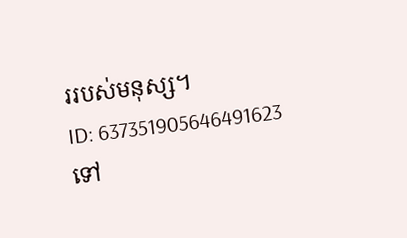ររបស់មនុស្ស។
ID: 637351905646491623
ទៅ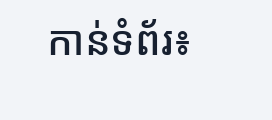កាន់ទំព័រ៖